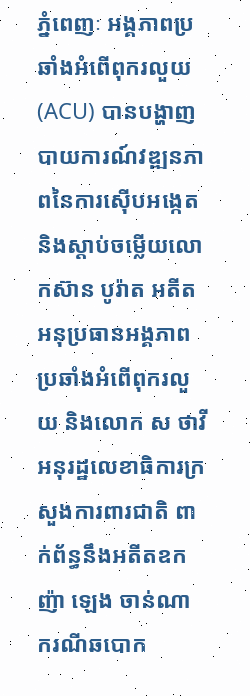ភ្នំពេញៈ អង្គភាពប្រឆាំងអំពើពុករលួយ (ACU) បានបង្ហាញបាយការណ៍វឌ្ឍនភាពនៃការស៊ើបអង្កេតនិងស្តាប់ចម្លើយលោកស៊ាន បូរ៉ាត អតីតអនុប្រធានអង្គភាពប្រឆាំងអំពើពុករលួយ និងលោក ស ថាវី អនុរដ្ឋលេខាធិការក្រសួងការពារជាតិ ពាក់ព័ន្ធនឹងអតីតឧកញ៉ា ឡេង ចាន់ណា ករណីឆបោក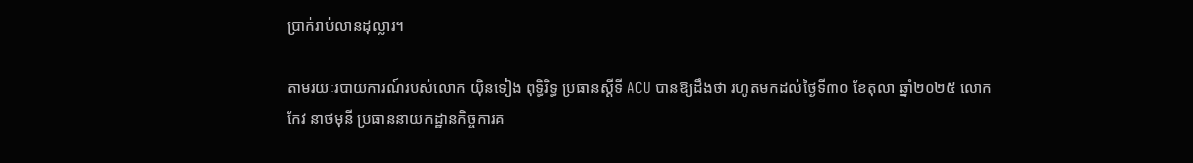ប្រាក់រាប់លានដុល្លារ។

តាមរយៈរបាយការណ៍របស់លោក យ៉ិនទៀង ពុទ្ធិរិទ្ធ ប្រធានស្តីទី ACU បានឱ្យដឹងថា រហូតមកដល់ថ្ងៃទី៣០ ខែតុលា ឆ្នាំ២០២៥ លោកកែវ នាថមុនី ប្រធាននាយកដ្ឋានកិច្ចការគ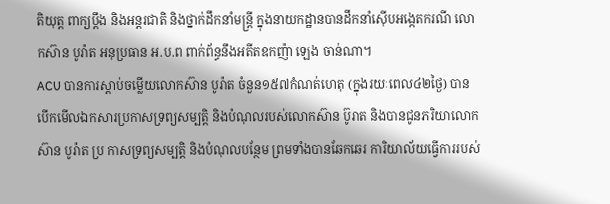តិយុត្ត ពាក្យប្តឹង និងអន្តរជាតិ និងថ្នាក់ដឹកនាំមន្ត្រី ក្នុងនាយកដ្ឋានបានដឹកនាំស៊ើបអង្កេតករណី លោកស៊ាន បូរ៉ាត អនុប្រធាន អ.ប.ព ពាក់ព័ន្ធនឹងអតីតឧកញ៉ា ឡេង ចាន់ណា។
ACU បានការស្តាប់ចម្លើយលោកស៊ាន បូរ៉ាត ចំនួន១៥៧កំណត់ហេតុ (ក្នុងរយៈពេល៤២ថ្ងៃ) បានបើកមើលឯកសារប្រកាសទ្រព្យសម្បត្តិ និងបំណុលរបស់លោកស៊ាន ប៊ូរាត និងបានជូនភរិយាលោកស៊ាន បូរ៉ាត ប្រ កាសទ្រព្យសម្បត្តិ និងបំណុលបន្ថែម ព្រមទាំងបានឆែកឆេរ ការិយាល័យធ្វើការរបស់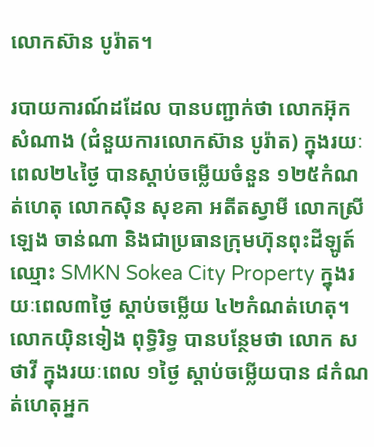លោកស៊ាន បូរ៉ាត។

របាយការណ៍ដដែល បានបញ្ជាក់ថា លោកអ៊ុក សំណាង (ជំនួយការលោកស៊ាន បូរ៉ាត) ក្នុងរយៈពេល២៤ថ្ងៃ បានស្តាប់ចម្លើយចំនួន ១២៥កំណត់ហេតុ លោកស៊ិន សុខគា អតីតស្វាមី លោកស្រីឡេង ចាន់ណា និងជាប្រធានក្រុមហ៊ុនពុះដីឡូត៍ ឈ្មោះ SMKN Sokea City Property ក្នុងរយៈពេល៣ថ្ងៃ ស្តាប់ចម្លើយ ៤២កំណត់ហេតុ។
លោកយ៉ិនទៀង ពុទ្ធិរិទ្ធ បានបន្ថែមថា លោក ស ថាវី ក្នុងរយៈពេល ១ថ្ងៃ ស្តាប់ចម្លើយបាន ៨កំណត់ហេតុអ្នក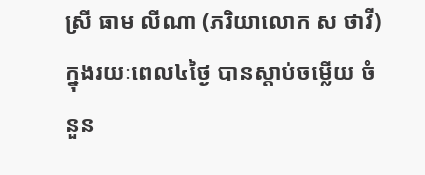ស្រី ធាម លីណា (ភរិយាលោក ស ថាវី) ក្នុងរយៈពេល៤ថ្ងៃ បានស្តាប់ចម្លើយ ចំនួន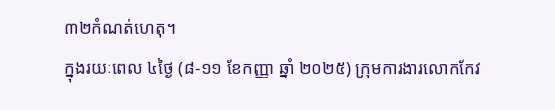៣២កំណត់ហេតុ។
ក្នុងរយៈពេល ៤ថ្ងៃ (៨-១១ ខែកញ្ញា ឆ្នាំ ២០២៥) ក្រុមការងារលោកកែវ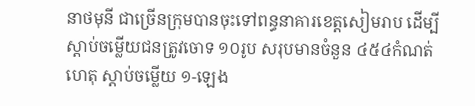នាថមុនី ជាច្រើនក្រុមបានចុះទៅពន្ធនាគារខេត្តសៀមរាប ដើម្បីស្តាប់ចម្លើយជនត្រូវចោទ ១០រូប សរុបមានចំនួន ៤៥៤កំណត់ហេតុ ស្តាប់ចម្លើយ ១-ឡេង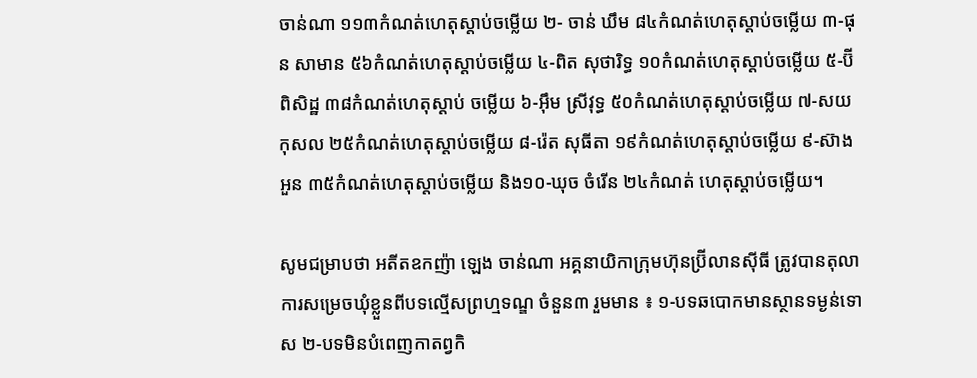ចាន់ណា ១១៣កំណត់ហេតុស្តាប់ចម្លើយ ២- ចាន់ ឃឹម ៨៤កំណត់ហេតុស្តាប់ចម្លើយ ៣-ផុន សាមាន ៥៦កំណត់ហេតុស្តាប់ចម្លើយ ៤-ពិត សុថារិទ្ធ ១០កំណត់ហេតុស្តាប់ចម្លើយ ៥-ប៊ី ពិសិដ្ឋ ៣៨កំណត់ហេតុស្តាប់ ចម្លើយ ៦-អ៊ឹម ស្រីវុទ្ធ ៥០កំណត់ហេតុស្តាប់ចម្លើយ ៧-សយ កុសល ២៥កំណត់ហេតុស្តាប់ចម្លើយ ៨-រ៉េត សុធីតា ១៩កំណត់ហេតុស្តាប់ចម្លើយ ៩-ស៊ាង អួន ៣៥កំណត់ហេតុស្តាប់ចម្លើយ និង១០-ឃុច ចំរើន ២៤កំណត់ ហេតុស្តាប់ចម្លើយ។

សូមជម្រាបថា អតីតឧកញ៉ា ឡេង ចាន់ណា អគ្គនាយិកាក្រុមហ៊ុនប៊្រីលានស៊ីធី ត្រូវបានតុលាការសម្រេចឃុំខ្លួនពីបទល្មើសព្រហ្មទណ្ឌ ចំនួន៣ រួមមាន ៖ ១-បទឆបោកមានស្ថានទម្ងន់ទោស ២-បទមិនបំពេញកាតព្វកិ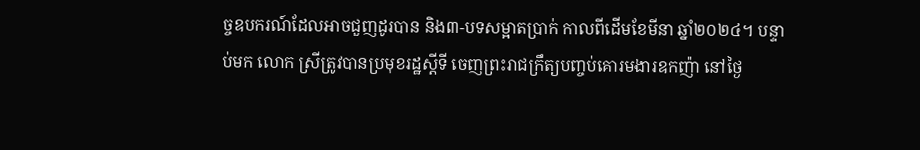ច្ចឧបករណ៍ដែលអាចជួញដូរបាន និង៣-បទសម្អាតប្រាក់ កាលពីដើមខែមីនា ឆ្នាំ២០២៤។ បន្ទាប់មក លោក ស្រីត្រូវបានប្រមុខរដ្ឋស្តីទី ចេញព្រះរាជក្រឹត្យបញ្ចប់គោរមងារឧកញ៉ា នៅថ្ងៃ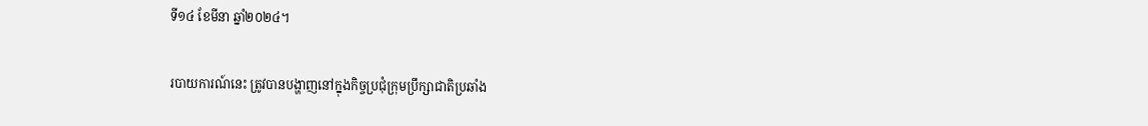ទី១៤ ខែមីនា ឆ្នាំ២០២៤។

របាយការណ៍នេះ ត្រូវបានបង្ហាញនៅក្នុងកិច្ចប្រជុំក្រុមប្រឹក្សាជាតិប្រឆាំង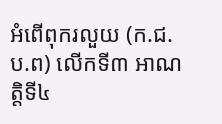អំពើពុករលួយ (ក.ជ.ប.ព) លើកទី៣ អាណត្តិទី៤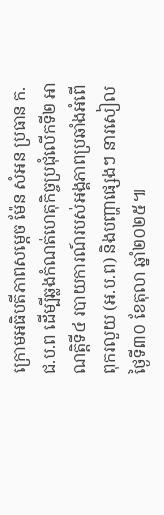ក្រោមអធិបតីភាពសម្តេច ម៉ែន សំអន ប្រធាន ក.ជ.ប.ព ដើម្បីឆ្លងកំណត់ហេតុកិច្ចប្រជុំលើកទី២ អាណត្តិទី៤ របាយការណ៍របស់អង្គភាពប្រឆាំងអំពើពុករលួយ (អ.ប.ព) និងបញ្ហាផ្សេងៗ នារសៀលថ្ងៃទី៣០ ខែតុលា ឆ្នាំ២០២៥៕